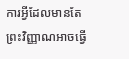ការអ្វីដែលមានតែព្រះវិញ្ញាណអាចធ្វើ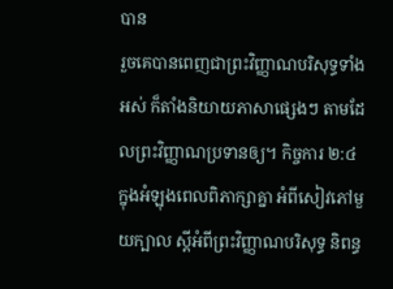បាន
រួចគេបានពេញជាព្រះវិញ្ញាណបរិសុទ្ធទាំងអស់ ក៏តាំងនិយាយភាសាផ្សេងៗ តាមដែលព្រះវិញ្ញាណប្រទានឲ្យ។ កិច្ចការ ២:៤ ក្នុងអំឡុងពេលពិភាក្សាគ្នា អំពីសៀវភៅមួយក្បាល ស្តីអំពីព្រះវិញ្ញាណបរិសុទ្ធ និពន្ធ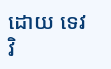ដោយ ទេវវិ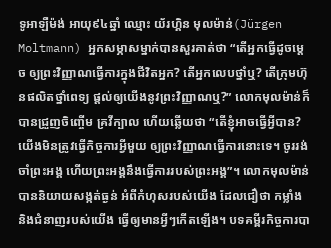ទូអាឡឺម៉ង់ អាយុ៩៤ឆ្នាំ ឈ្មោះ យ័រហ្គិន មុលម៉ាន់(Jürgen Moltmann) អ្នកសម្ភាសម្នាក់បានសួរគាត់ថា “តើអ្នកធ្វើដូចម្តេច ឲ្យព្រះវិញ្ញាណធ្វើការក្នុងជីវិតអ្នក? តើអ្នកលេបថ្នាំឬ? តើក្រុមហ៊ុនផលិតថ្នាំពេទ្យ ផ្តល់ឲ្យយើងនូវព្រះវិញ្ញាណឬ?” លោកមុលម៉ាន់ក៏បានជ្រួញចិញ្ចើម គ្រវីក្បាល ហើយឆ្លើយថា “តើខ្ញុំអាចធ្វើអ្វីបាន? យើងមិនត្រូវធ្វើកិច្ចការអ្វីមួយ ឲ្យព្រះវិញ្ញាណធ្វើការនោះទេ។ ចូររង់ចាំព្រះអង្គ ហើយព្រះអង្គនឹងធ្វើការរបស់ព្រះអង្គ”។ លោកមុលម៉ាន់បាននិយាយសង្កត់ធ្ងន់ អំពីកំហុសរបស់យើង ដែលជឿថា កម្លាំង និងជំនាញរបស់យើង ធ្វើឲ្យមានអ្វីៗកើតឡើង។ បទគម្ពីរកិច្ចការបា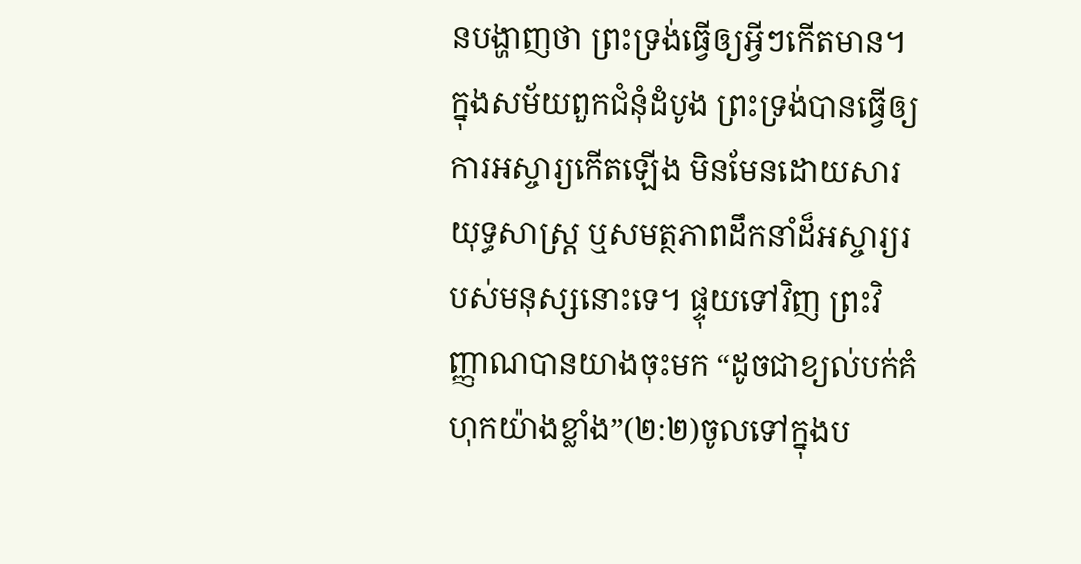នបង្ហាញថា ព្រះទ្រង់ធ្វើឲ្យអ្វីៗកើតមាន។ ក្នុងសម័យពួកជំនុំដំបូង ព្រះទ្រង់បានធ្វើឲ្យការអស្ចារ្យកើតឡើង មិនមែនដោយសារយុទ្ធសាស្ត្រ ឬសមត្ថភាពដឹកនាំដ៏អស្ចារ្យរបស់មនុស្សនោះទេ។ ផ្ទុយទៅវិញ ព្រះវិញ្ញាណបានយាងចុះមក “ដូចជាខ្យល់បក់គំហុកយ៉ាងខ្លាំង”(២:២)ចូលទៅក្នុងប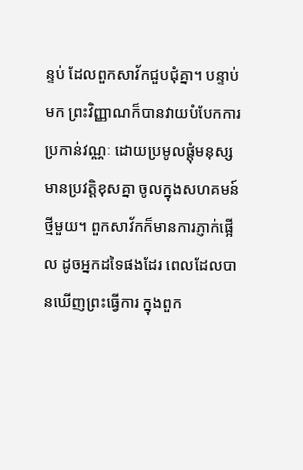ន្ទប់ ដែលពួកសាវ័កជួបជុំគ្នា។ បន្ទាប់មក ព្រះវិញ្ញាណក៏បានវាយបំបែកការប្រកាន់វណ្ណៈ ដោយប្រមូលផ្តុំមនុស្សមានប្រវត្តិខុសគ្នា ចូលក្នុងសហគមន៍ថ្មីមួយ។ ពួកសាវ័កក៏មានការភ្ញាក់ផ្អើល ដូចអ្នកដទៃផងដែរ ពេលដែលបានឃើញព្រះធ្វើការ ក្នុងពួក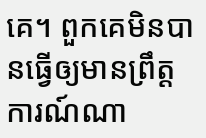គេ។ ពួកគេមិនបានធ្វើឲ្យមានព្រឹត្តការណ៍ណា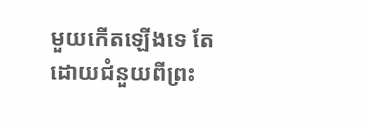មួយកើតឡើងទេ តែដោយជំនួយពីព្រះ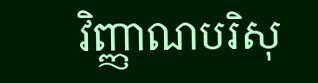វិញ្ញាណបរិសុ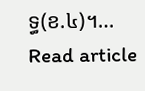ទ្ធ(ខ.៤)។…
Read article